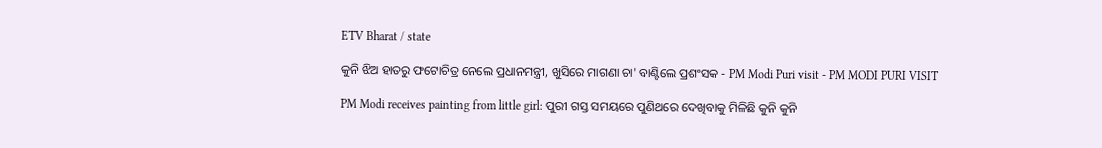ETV Bharat / state

କୁନି ଝିଅ ହାତରୁ ଫଟୋଚିତ୍ର ନେଲେ ପ୍ରଧାନମନ୍ତ୍ରୀ, ଖୁସିରେ ମାଗଣା ଚା' ବାଣ୍ଟିଲେ ପ୍ରଶଂସକ - PM Modi Puri visit - PM MODI PURI VISIT

PM Modi receives painting from little girl: ପୁରୀ ଗସ୍ତ ସମୟରେ ପୁଣିଥରେ ଦେଖିବାକୁ ମିଳିଛି କୁନି କୁନି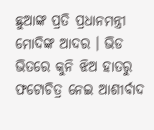ଛୁଆଙ୍କ ପ୍ରତି ପ୍ରଧାନମନ୍ତ୍ରୀ ମୋଦିଙ୍କ ଆଦର । ଭିଡ ଭିତରେ କୁନି ଝିଅ ହାତରୁ ଫଟୋଚିତ୍ର ନେଇ ଆଶୀର୍ବାଦ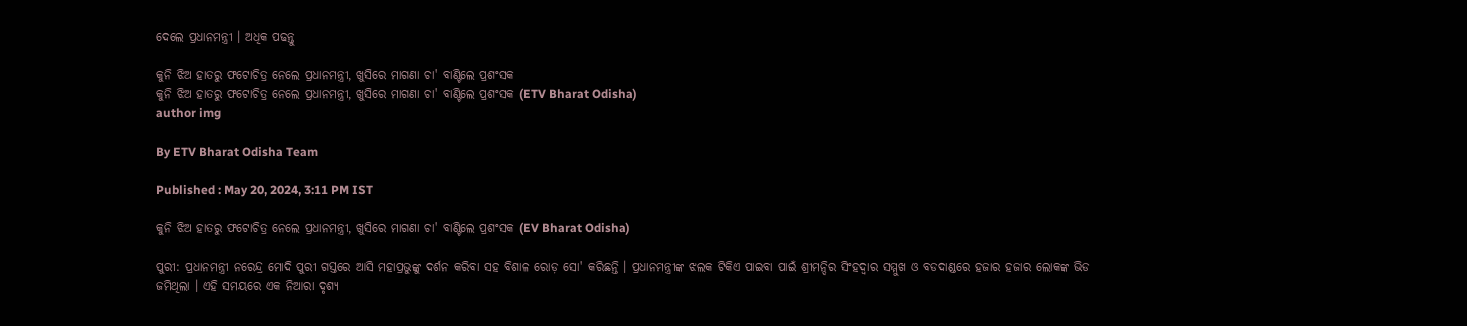ଦେଲେ ପ୍ରଧାନମନ୍ତ୍ରୀ । ଅଧିକ ପଢନ୍ତୁ

କୁନି ଝିଅ ହାତରୁ ଫଟୋଚିତ୍ର ନେଲେ ପ୍ରଧାନମନ୍ତ୍ରୀ, ଖୁସିରେ ମାଗଣା ଚା' ବାଣ୍ଟିଲେ ପ୍ରଶଂସକ
କୁନି ଝିଅ ହାତରୁ ଫଟୋଚିତ୍ର ନେଲେ ପ୍ରଧାନମନ୍ତ୍ରୀ, ଖୁସିରେ ମାଗଣା ଚା' ବାଣ୍ଟିଲେ ପ୍ରଶଂସକ (ETV Bharat Odisha)
author img

By ETV Bharat Odisha Team

Published : May 20, 2024, 3:11 PM IST

କୁନି ଝିଅ ହାତରୁ ଫଟୋଚିତ୍ର ନେଲେ ପ୍ରଧାନମନ୍ତ୍ରୀ, ଖୁସିରେ ମାଗଣା ଚା' ବାଣ୍ଟିଲେ ପ୍ରଶଂସକ (EV Bharat Odisha)

ପୁରୀ: ପ୍ରଧାନମନ୍ତ୍ରୀ ନରେନ୍ଦ୍ର ମୋଦି ପୁରୀ ଗସ୍ତରେ ଆସି ମହାପ୍ରଭୁଙ୍କୁ ଦର୍ଶନ କରିବା ସହ ବିଶାଳ ରୋଡ଼ ସୋ' କରିଛନ୍ତି । ପ୍ରଧାନମନ୍ତ୍ରୀଙ୍କ ଝଲକ ଟିକିଏ ପାଇବା ପାଇଁ ଶ୍ରୀମନ୍ଦିର ସିଂହଦ୍ଵାର ସମ୍ମୁଖ ଓ ବଡଦାଣ୍ଡରେ ହଜାର ହଜାର ଲୋକଙ୍କ ଭିଡ ଜମିଥିଲା । ଏହି ସମୟରେ ଏକ ନିଆରା ଦୃଶ୍ୟ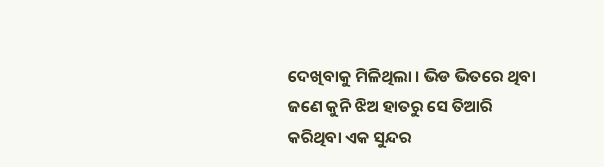ଦେଖିବାକୁ ମିଳିଥିଲା । ଭିଡ ଭିତରେ ଥିବା ଜଣେ କୁନି ଝିଅ ହାତରୁ ସେ ତିଆରି କରିଥିବା ଏକ ସୁନ୍ଦର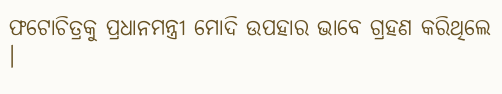ଫଟୋଚିତ୍ରକୁ ପ୍ରଧାନମନ୍ତ୍ରୀ ମୋଦି ଉପହାର ଭାବେ ଗ୍ରହଣ କରିଥିଲେ ।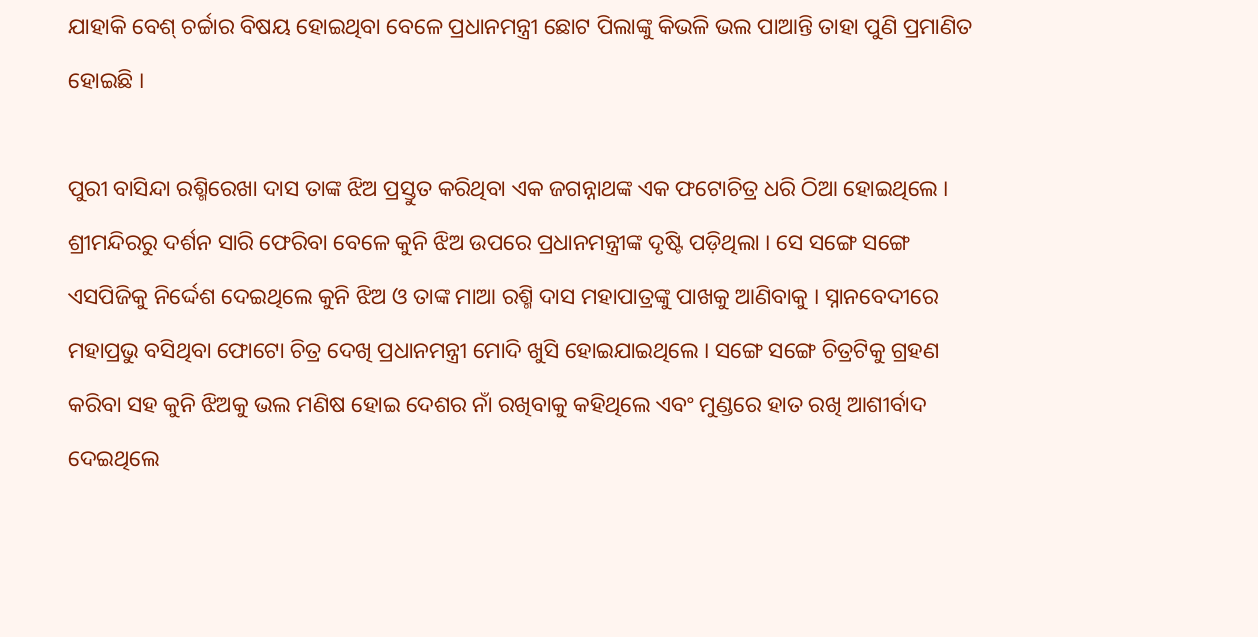ଯାହାକି ବେଶ୍ ଚର୍ଚ୍ଚାର ବିଷୟ ହୋଇଥିବା ବେଳେ ପ୍ରଧାନମନ୍ତ୍ରୀ ଛୋଟ ପିଲାଙ୍କୁ କିଭଳି ଭଲ ପାଆନ୍ତି ତାହା ପୁଣି ପ୍ରମାଣିତ ହୋଇଛି ।

ପୁରୀ ବାସିନ୍ଦା ରଶ୍ମିରେଖା ଦାସ ତାଙ୍କ ଝିଅ ପ୍ରସ୍ତୁତ କରିଥିବା ଏକ ଜଗନ୍ନାଥଙ୍କ ଏକ ଫଟୋଚିତ୍ର ଧରି ଠିଆ ହୋଇଥିଲେ । ଶ୍ରୀମନ୍ଦିରରୁ ଦର୍ଶନ ସାରି ଫେରିବା ବେଳେ କୁନି ଝିଅ ଉପରେ ପ୍ରଧାନମନ୍ତ୍ରୀଙ୍କ ଦୃଷ୍ଟି ପଡ଼ିଥିଲା । ସେ ସଙ୍ଗେ ସଙ୍ଗେ ଏସପିଜିକୁ ନିର୍ଦ୍ଦେଶ ଦେଇଥିଲେ କୁନି ଝିଅ ଓ ତାଙ୍କ ମାଆ ରଶ୍ମି ଦାସ ମହାପାତ୍ରଙ୍କୁ ପାଖକୁ ଆଣିବାକୁ । ସ୍ନାନବେଦୀରେ ମହାପ୍ରଭୁ ବସିଥିବା ଫୋଟୋ ଚିତ୍ର ଦେଖି ପ୍ରଧାନମନ୍ତ୍ରୀ ମୋଦି ଖୁସି ହୋଇଯାଇଥିଲେ । ସଙ୍ଗେ ସଙ୍ଗେ ଚିତ୍ରଟିକୁ ଗ୍ରହଣ କରିବା ସହ କୁନି ଝିଅକୁ ଭଲ ମଣିଷ ହୋଇ ଦେଶର ନାଁ ରଖିବାକୁ କହିଥିଲେ ଏବଂ ମୁଣ୍ଡରେ ହାତ ରଖି ଆଶୀର୍ବାଦ ଦେଇଥିଲେ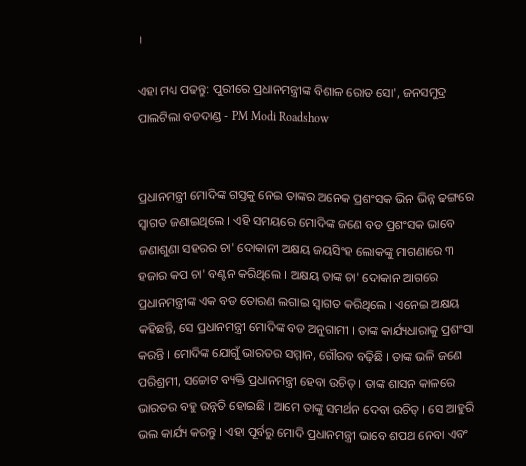।

ଏହା ମଧ୍ୟ ପଢନ୍ତୁ: ପୁରୀରେ ପ୍ରଧାନମନ୍ତ୍ରୀଙ୍କ ବିଶାଳ ରୋଡ ସୋ', ଜନସମୁଦ୍ର ପାଲଟିଲା ବଡଦାଣ୍ଡ - PM Modi Roadshow


ପ୍ରଧାନମନ୍ତ୍ରୀ ମୋଦିଙ୍କ ଗସ୍ତକୁ ନେଇ ତାଙ୍କର ଅନେକ ପ୍ରଶଂସକ ଭିନ ଭିନ୍ନ ଢଙ୍ଗରେ ସ୍ଵାଗତ ଜଣାଇଥିଲେ । ଏହି ସମୟରେ ମୋଦିଙ୍କ ଜଣେ ବଡ ପ୍ରଶଂସକ ଭାବେ ଜଣାଶୁଣା ସହରର ଚା' ଦୋକାନୀ ଅକ୍ଷୟ ଜୟସିଂହ ଲୋକଙ୍କୁ ମାଗଣାରେ ୩ ହଜାର କପ ଚା' ବଣ୍ଟନ କରିଥିଲେ । ଅକ୍ଷୟ ତାଙ୍କ ଚା' ଦୋକାନ ଆଗରେ ପ୍ରଧାନମନ୍ତ୍ରୀଙ୍କ ଏକ ବଡ ତୋରଣ ଲଗାଇ ସ୍ଵାଗତ କରିଥିଲେ । ଏନେଇ ଅକ୍ଷୟ କହିଛନ୍ତି, ସେ ପ୍ରଧାନମନ୍ତ୍ରୀ ମୋଦିଙ୍କ ବଡ ଅନୁଗାମୀ । ତାଙ୍କ କାର୍ଯ୍ୟଧାରାକୁ ପ୍ରଶଂସା କରନ୍ତି । ମୋଦିଙ୍କ ଯୋଗୁଁ ଭାରତର ସମ୍ମାନ, ଗୌରବ ବଢ଼ିଛି । ତାଙ୍କ ଭଳି ଜଣେ ପରିଶ୍ରମୀ, ସଚ୍ଚୋଟ ବ୍ୟକ୍ତି ପ୍ରଧାନମନ୍ତ୍ରୀ ହେବା ଉଚିତ୍ । ତାଙ୍କ ଶାସନ କାଳରେ ଭାରତର ବହୁ ଉନ୍ନତି ହୋଇଛି । ଆମେ ତାଙ୍କୁ ସମର୍ଥନ ଦେବା ଉଚିତ୍ । ସେ ଆହୁରି ଭଲ କାର୍ଯ୍ୟ କରନ୍ତୁ । ଏହା ପୂର୍ବରୁ ମୋଦି ପ୍ରଧାନମନ୍ତ୍ରୀ ଭାବେ ଶପଥ ନେବା ଏବଂ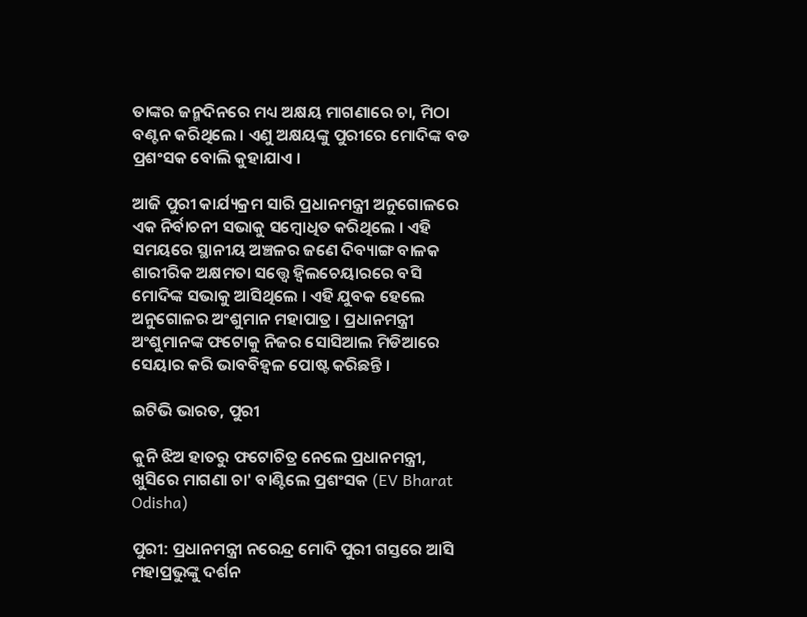ତାଙ୍କର ଜନ୍ମଦିନରେ ମଧ୍ୟ ଅକ୍ଷୟ ମାଗଣାରେ ଚା, ମିଠା ବଣ୍ଟନ କରିଥିଲେ । ଏଣୁ ଅକ୍ଷୟଙ୍କୁ ପୁରୀରେ ମୋଦିଙ୍କ ବଡ ପ୍ରଶଂସକ ବୋଲି କୁହାଯାଏ ।

ଆଜି ପୁରୀ କାର୍ଯ୍ୟକ୍ରମ ସାରି ପ୍ରଧାନମନ୍ତ୍ରୀ ଅନୁଗୋଳରେ ଏକ ନିର୍ବାଚନୀ ସଭାକୁ ସମ୍ବୋଧିତ କରିଥିଲେ । ଏହି ସମୟରେ ସ୍ଥାନୀୟ ଅଞ୍ଚଳର ଜଣେ ଦିବ୍ୟାଙ୍ଗ ବାଳକ ଶାରୀରିକ ଅକ୍ଷମତା ସତ୍ତ୍ବେ ହ୍ୱିଲଚେୟାରରେ ବସି ମୋଦିଙ୍କ ସଭାକୁ ଆସିଥିଲେ । ଏହି ଯୁବକ ହେଲେ ଅନୁଗୋଳର ଅଂଶୁମାନ ମହାପାତ୍ର । ପ୍ରଧାନମନ୍ତ୍ରୀ ଅଂଶୁମାନଙ୍କ ଫଟୋକୁ ନିଜର ସୋସିଆଲ ମିଡିଆରେ ସେୟାର କରି ଭାବବିହ୍ବଳ ପୋଷ୍ଟ କରିଛନ୍ତି ।

ଇଟିଭି ଭାରତ, ପୁରୀ

କୁନି ଝିଅ ହାତରୁ ଫଟୋଚିତ୍ର ନେଲେ ପ୍ରଧାନମନ୍ତ୍ରୀ, ଖୁସିରେ ମାଗଣା ଚା' ବାଣ୍ଟିଲେ ପ୍ରଶଂସକ (EV Bharat Odisha)

ପୁରୀ: ପ୍ରଧାନମନ୍ତ୍ରୀ ନରେନ୍ଦ୍ର ମୋଦି ପୁରୀ ଗସ୍ତରେ ଆସି ମହାପ୍ରଭୁଙ୍କୁ ଦର୍ଶନ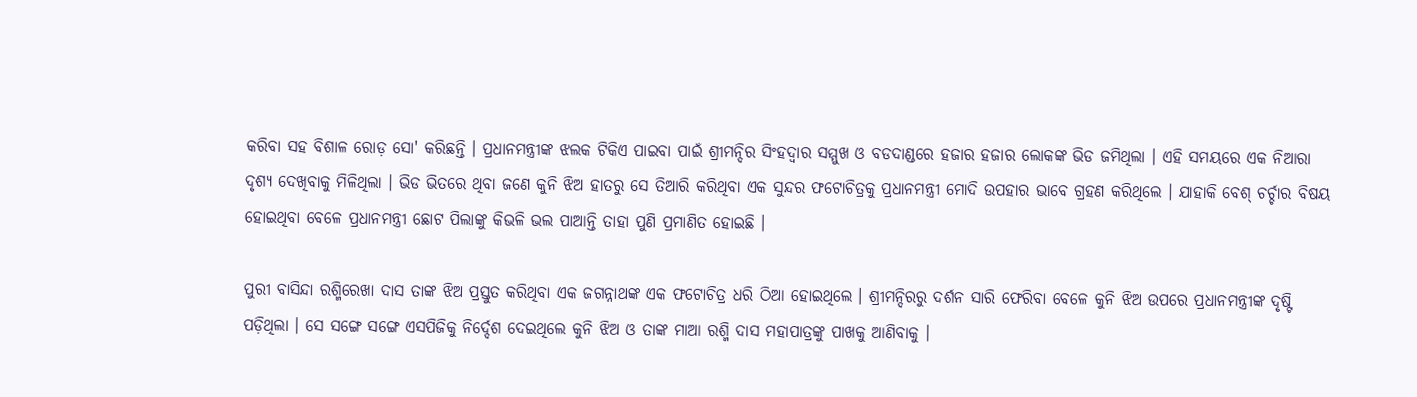କରିବା ସହ ବିଶାଳ ରୋଡ଼ ସୋ' କରିଛନ୍ତି । ପ୍ରଧାନମନ୍ତ୍ରୀଙ୍କ ଝଲକ ଟିକିଏ ପାଇବା ପାଇଁ ଶ୍ରୀମନ୍ଦିର ସିଂହଦ୍ଵାର ସମ୍ମୁଖ ଓ ବଡଦାଣ୍ଡରେ ହଜାର ହଜାର ଲୋକଙ୍କ ଭିଡ ଜମିଥିଲା । ଏହି ସମୟରେ ଏକ ନିଆରା ଦୃଶ୍ୟ ଦେଖିବାକୁ ମିଳିଥିଲା । ଭିଡ ଭିତରେ ଥିବା ଜଣେ କୁନି ଝିଅ ହାତରୁ ସେ ତିଆରି କରିଥିବା ଏକ ସୁନ୍ଦର ଫଟୋଚିତ୍ରକୁ ପ୍ରଧାନମନ୍ତ୍ରୀ ମୋଦି ଉପହାର ଭାବେ ଗ୍ରହଣ କରିଥିଲେ । ଯାହାକି ବେଶ୍ ଚର୍ଚ୍ଚାର ବିଷୟ ହୋଇଥିବା ବେଳେ ପ୍ରଧାନମନ୍ତ୍ରୀ ଛୋଟ ପିଲାଙ୍କୁ କିଭଳି ଭଲ ପାଆନ୍ତି ତାହା ପୁଣି ପ୍ରମାଣିତ ହୋଇଛି ।

ପୁରୀ ବାସିନ୍ଦା ରଶ୍ମିରେଖା ଦାସ ତାଙ୍କ ଝିଅ ପ୍ରସ୍ତୁତ କରିଥିବା ଏକ ଜଗନ୍ନାଥଙ୍କ ଏକ ଫଟୋଚିତ୍ର ଧରି ଠିଆ ହୋଇଥିଲେ । ଶ୍ରୀମନ୍ଦିରରୁ ଦର୍ଶନ ସାରି ଫେରିବା ବେଳେ କୁନି ଝିଅ ଉପରେ ପ୍ରଧାନମନ୍ତ୍ରୀଙ୍କ ଦୃଷ୍ଟି ପଡ଼ିଥିଲା । ସେ ସଙ୍ଗେ ସଙ୍ଗେ ଏସପିଜିକୁ ନିର୍ଦ୍ଦେଶ ଦେଇଥିଲେ କୁନି ଝିଅ ଓ ତାଙ୍କ ମାଆ ରଶ୍ମି ଦାସ ମହାପାତ୍ରଙ୍କୁ ପାଖକୁ ଆଣିବାକୁ ।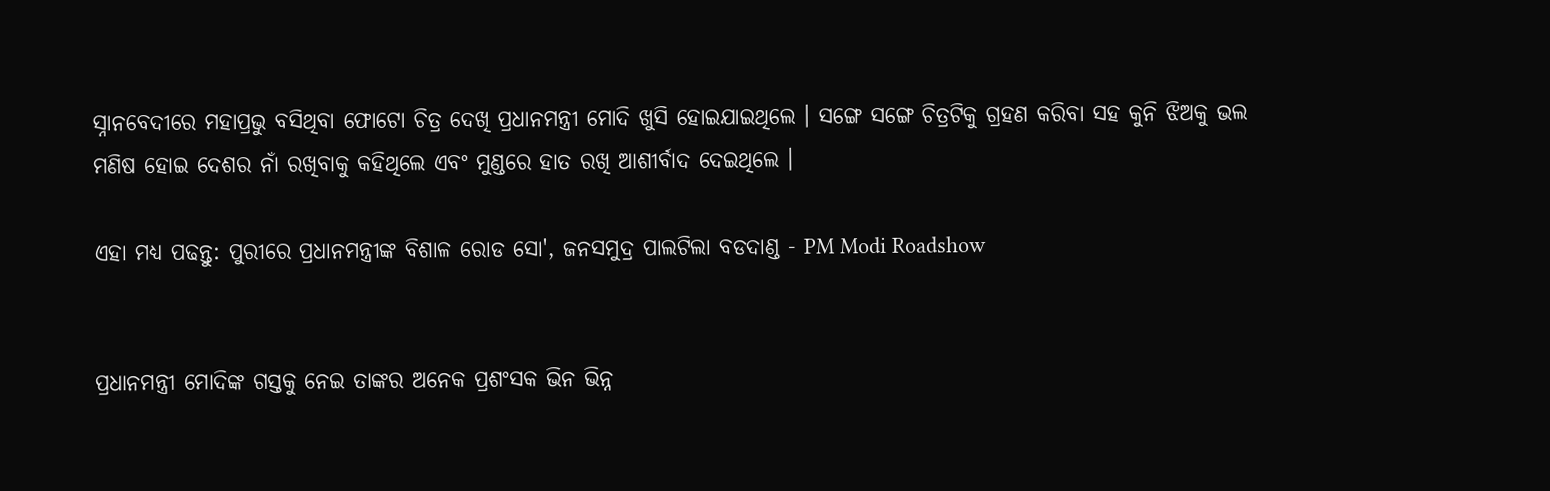ସ୍ନାନବେଦୀରେ ମହାପ୍ରଭୁ ବସିଥିବା ଫୋଟୋ ଚିତ୍ର ଦେଖି ପ୍ରଧାନମନ୍ତ୍ରୀ ମୋଦି ଖୁସି ହୋଇଯାଇଥିଲେ । ସଙ୍ଗେ ସଙ୍ଗେ ଚିତ୍ରଟିକୁ ଗ୍ରହଣ କରିବା ସହ କୁନି ଝିଅକୁ ଭଲ ମଣିଷ ହୋଇ ଦେଶର ନାଁ ରଖିବାକୁ କହିଥିଲେ ଏବଂ ମୁଣ୍ଡରେ ହାତ ରଖି ଆଶୀର୍ବାଦ ଦେଇଥିଲେ ।

ଏହା ମଧ୍ୟ ପଢନ୍ତୁ: ପୁରୀରେ ପ୍ରଧାନମନ୍ତ୍ରୀଙ୍କ ବିଶାଳ ରୋଡ ସୋ', ଜନସମୁଦ୍ର ପାଲଟିଲା ବଡଦାଣ୍ଡ - PM Modi Roadshow


ପ୍ରଧାନମନ୍ତ୍ରୀ ମୋଦିଙ୍କ ଗସ୍ତକୁ ନେଇ ତାଙ୍କର ଅନେକ ପ୍ରଶଂସକ ଭିନ ଭିନ୍ନ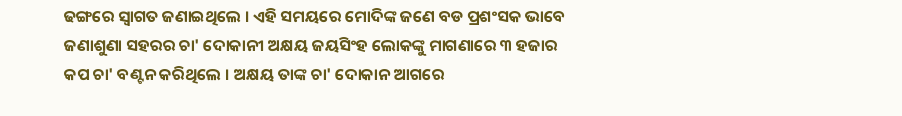ଢଙ୍ଗରେ ସ୍ଵାଗତ ଜଣାଇଥିଲେ । ଏହି ସମୟରେ ମୋଦିଙ୍କ ଜଣେ ବଡ ପ୍ରଶଂସକ ଭାବେ ଜଣାଶୁଣା ସହରର ଚା' ଦୋକାନୀ ଅକ୍ଷୟ ଜୟସିଂହ ଲୋକଙ୍କୁ ମାଗଣାରେ ୩ ହଜାର କପ ଚା' ବଣ୍ଟନ କରିଥିଲେ । ଅକ୍ଷୟ ତାଙ୍କ ଚା' ଦୋକାନ ଆଗରେ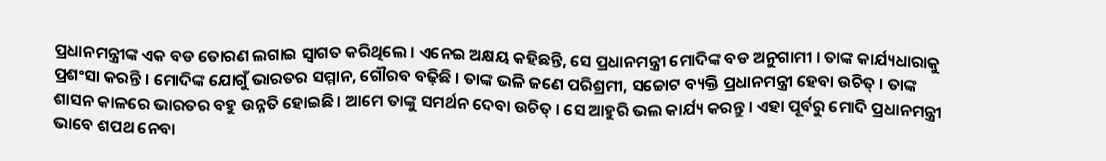ପ୍ରଧାନମନ୍ତ୍ରୀଙ୍କ ଏକ ବଡ ତୋରଣ ଲଗାଇ ସ୍ଵାଗତ କରିଥିଲେ । ଏନେଇ ଅକ୍ଷୟ କହିଛନ୍ତି, ସେ ପ୍ରଧାନମନ୍ତ୍ରୀ ମୋଦିଙ୍କ ବଡ ଅନୁଗାମୀ । ତାଙ୍କ କାର୍ଯ୍ୟଧାରାକୁ ପ୍ରଶଂସା କରନ୍ତି । ମୋଦିଙ୍କ ଯୋଗୁଁ ଭାରତର ସମ୍ମାନ, ଗୌରବ ବଢ଼ିଛି । ତାଙ୍କ ଭଳି ଜଣେ ପରିଶ୍ରମୀ, ସଚ୍ଚୋଟ ବ୍ୟକ୍ତି ପ୍ରଧାନମନ୍ତ୍ରୀ ହେବା ଉଚିତ୍ । ତାଙ୍କ ଶାସନ କାଳରେ ଭାରତର ବହୁ ଉନ୍ନତି ହୋଇଛି । ଆମେ ତାଙ୍କୁ ସମର୍ଥନ ଦେବା ଉଚିତ୍ । ସେ ଆହୁରି ଭଲ କାର୍ଯ୍ୟ କରନ୍ତୁ । ଏହା ପୂର୍ବରୁ ମୋଦି ପ୍ରଧାନମନ୍ତ୍ରୀ ଭାବେ ଶପଥ ନେବା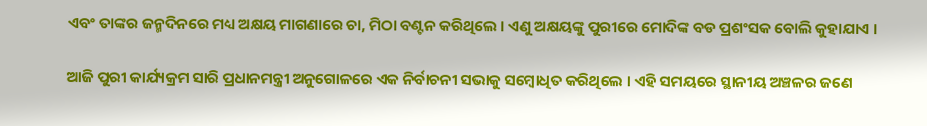ଏବଂ ତାଙ୍କର ଜନ୍ମଦିନରେ ମଧ୍ୟ ଅକ୍ଷୟ ମାଗଣାରେ ଚା, ମିଠା ବଣ୍ଟନ କରିଥିଲେ । ଏଣୁ ଅକ୍ଷୟଙ୍କୁ ପୁରୀରେ ମୋଦିଙ୍କ ବଡ ପ୍ରଶଂସକ ବୋଲି କୁହାଯାଏ ।

ଆଜି ପୁରୀ କାର୍ଯ୍ୟକ୍ରମ ସାରି ପ୍ରଧାନମନ୍ତ୍ରୀ ଅନୁଗୋଳରେ ଏକ ନିର୍ବାଚନୀ ସଭାକୁ ସମ୍ବୋଧିତ କରିଥିଲେ । ଏହି ସମୟରେ ସ୍ଥାନୀୟ ଅଞ୍ଚଳର ଜଣେ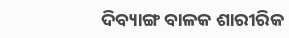ଦିବ୍ୟାଙ୍ଗ ବାଳକ ଶାରୀରିକ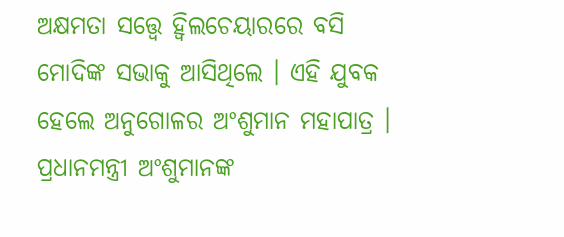ଅକ୍ଷମତା ସତ୍ତ୍ବେ ହ୍ୱିଲଚେୟାରରେ ବସି ମୋଦିଙ୍କ ସଭାକୁ ଆସିଥିଲେ । ଏହି ଯୁବକ ହେଲେ ଅନୁଗୋଳର ଅଂଶୁମାନ ମହାପାତ୍ର । ପ୍ରଧାନମନ୍ତ୍ରୀ ଅଂଶୁମାନଙ୍କ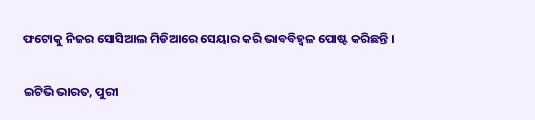ଫଟୋକୁ ନିଜର ସୋସିଆଲ ମିଡିଆରେ ସେୟାର କରି ଭାବବିହ୍ବଳ ପୋଷ୍ଟ କରିଛନ୍ତି ।

ଇଟିଭି ଭାରତ, ପୁରୀ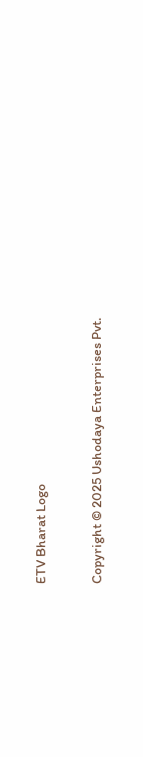ETV Bharat Logo

Copyright © 2025 Ushodaya Enterprises Pvt.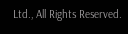Ltd., All Rights Reserved.